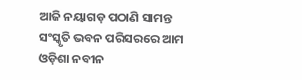ଆଜି ନୟାଗଡ଼ ପଠାଣି ସାମନ୍ତ ସଂସ୍କୃତି ଭବନ ପରିସରରେ ଆମ ଓଡ଼ିଶା ନବୀନ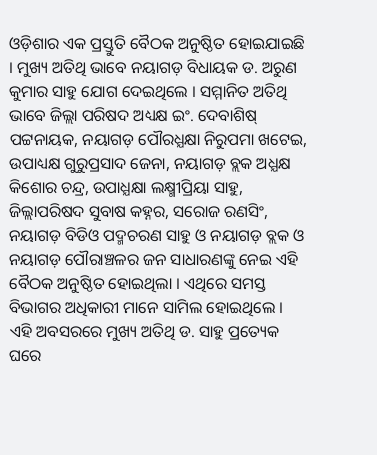ଓଡ଼ିଶାର ଏକ ପ୍ରସ୍ତୁତି ବୈଠକ ଅନୁଷ୍ଠିତ ହୋଇଯାଇଛି । ମୁଖ୍ୟ ଅତିଥି ଭାବେ ନୟାଗଡ଼ ବିଧାୟକ ଡ. ଅରୁଣ କୁମାର ସାହୁ ଯୋଗ ଦେଇଥିଲେ । ସମ୍ମାନିତ ଅତିଥି ଭାବେ ଜିଲ୍ଲା ପରିଷଦ ଅଧ୍ୟକ୍ଷ ଇଂ. ଦେବାଶିଷ୍ ପଟ୍ଟନାୟକ, ନୟାଗଡ଼ ପୌରଧ୍ଯକ୍ଷା ନିରୁପମା ଖଟେଇ, ଉପାଧ୍ୟକ୍ଷ ଗୁରୁପ୍ରସାଦ ଜେନା, ନୟାଗଡ଼ ବ୍ଲକ ଅଧ୍ଯକ୍ଷ କିଶୋର ଚନ୍ଦ୍ର, ଉପାଧ୍ଯକ୍ଷା ଲକ୍ଷ୍ମୀପ୍ରିୟା ସାହୁ, ଜିଲ୍ଲାପରିଷଦ ସୁବାଷ କହ୍ନର, ସରୋଜ ରଣସିଂ, ନୟାଗଡ଼ ବିଡିଓ ପଦ୍ମଚରଣ ସାହୁ ଓ ନୟାଗଡ଼ ବ୍ଲକ ଓ ନୟାଗଡ଼ ପୌରାଞ୍ଚଳର ଜନ ସାଧାରଣଙ୍କୁ ନେଇ ଏହି ବୈଠକ ଅନୁଷ୍ଠିତ ହୋଇଥିଲା । ଏଥିରେ ସମସ୍ତ ବିଭାଗର ଅଧିକାରୀ ମାନେ ସାମିଲ ହୋଇଥିଲେ । ଏହି ଅବସରରେ ମୁଖ୍ୟ ଅତିଥି ଡ. ସାହୁ ପ୍ରତ୍ୟେକ ଘରେ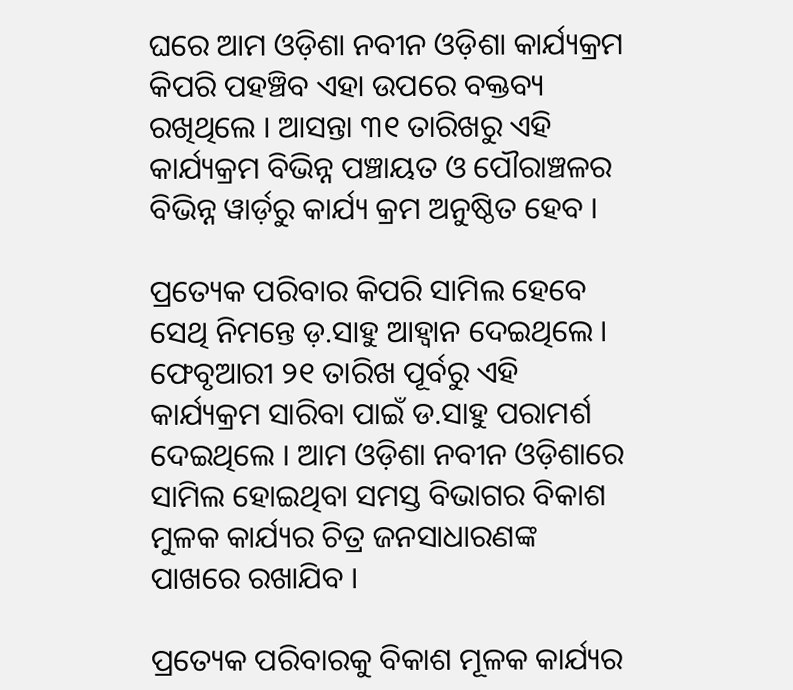ଘରେ ଆମ ଓଡ଼ିଶା ନବୀନ ଓଡ଼ିଶା କାର୍ଯ୍ୟକ୍ରମ କିପରି ପହଞ୍ଚିବ ଏହା ଉପରେ ବକ୍ତବ୍ୟ ରଖିଥିଲେ । ଆସନ୍ତା ୩୧ ତାରିଖରୁ ଏହି କାର୍ଯ୍ୟକ୍ରମ ବିଭିନ୍ନ ପଞ୍ଚାୟତ ଓ ପୌରାଞ୍ଚଳର ବିଭିନ୍ନ ୱାର୍ଡ଼ରୁ କାର୍ଯ୍ୟ କ୍ରମ ଅନୁଷ୍ଠିତ ହେବ ।

ପ୍ରତ୍ୟେକ ପରିବାର କିପରି ସାମିଲ ହେବେ ସେଥି ନିମନ୍ତେ ଡ଼.ସାହୁ ଆହ୍ଵାନ ଦେଇଥିଲେ । ଫେବୃଆରୀ ୨୧ ତାରିଖ ପୂର୍ବରୁ ଏହି କାର୍ଯ୍ୟକ୍ରମ ସାରିବା ପାଇଁ ଡ.ସାହୁ ପରାମର୍ଶ ଦେଇଥିଲେ । ଆମ ଓଡ଼ିଶା ନବୀନ ଓଡ଼ିଶାରେ ସାମିଲ ହୋଇଥିବା ସମସ୍ତ ବିଭାଗର ବିକାଶ ମୁଳକ କାର୍ଯ୍ୟର ଚିତ୍ର ଜନସାଧାରଣଙ୍କ ପାଖରେ ରଖାଯିବ ।

ପ୍ରତ୍ୟେକ ପରିବାରକୁ ବିକାଶ ମୂଳକ କାର୍ଯ୍ୟର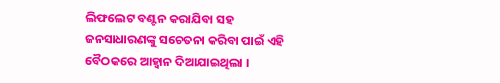ଲିଫଲେଟ ବଣ୍ଟନ କରାଯିବା ସହ ଜନସାଧାରଣଙ୍କୁ ସଚେତନା କରିବା ପାଇଁ ଏହି ବୈଠକରେ ଆହ୍ଵାନ ଦିଆଯାଇଥିଲା ।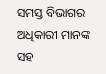ସମସ୍ତ ବିଭାଗର ଅଧିକାରୀ ମାନଙ୍କ ସହ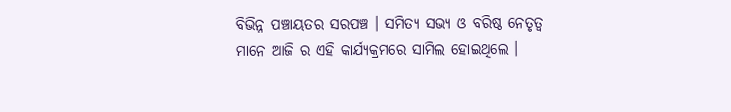ବିଭିନ୍ନ ପଞ୍ଚାୟତର ସରପଞ୍ଚ । ସମିତ୍ୟ ସଭ୍ୟ ଓ ବରିଷ୍ଠ ନେତୃତ୍ଵ ମାନେ ଆଜି ର ଏହି କାର୍ଯ୍ୟକ୍ରମରେ ସାମିଲ ହୋଇଥିଲେ ।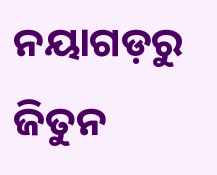ନୟାଗଡ଼ରୁ ଜିତୁନ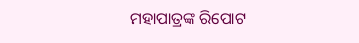ମହାପାତ୍ରଙ୍କ ରିପୋଟ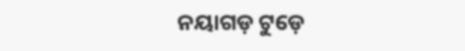ନୟାଗଡ଼ ଟୁଡ଼େ